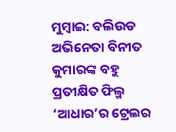ମୁମ୍ବାଇ: ବଲିଉଡ ଅଭିନେତା ବିନୀତ କୁମାରଙ୍କ ବହୁ ପ୍ରତୀକ୍ଷିତ ଫିଲ୍ମ ‘ଆଧାର’ର ଟ୍ରେଲର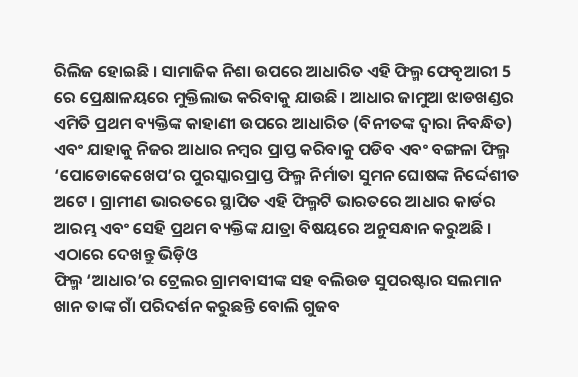ରିଲିଜ ହୋଇଛି । ସାମାଜିକ ନିଶା ଉପରେ ଆଧାରିତ ଏହି ଫିଲ୍ମ ଫେବୃଆରୀ 5 ରେ ପ୍ରେକ୍ଷାଳୟରେ ମୁକ୍ତିଲାଭ କରିବାକୁ ଯାଉଛି । ଆଧାର ଜାମୁଆ ଝାଡଖଣ୍ଡର ଏମିତି ପ୍ରଥମ ବ୍ୟକ୍ତିଙ୍କ କାହାଣୀ ଉପରେ ଆଧାରିତ (ବିନୀତଙ୍କ ଦ୍ୱାରା ନିବନ୍ଧିତ) ଏବଂ ଯାହାକୁ ନିଜର ଆଧାର ନମ୍ବର ପ୍ରାପ୍ତ କରିବାକୁ ପଡିବ ଏବଂ ବଙ୍ଗଳା ଫିଲ୍ମ ‘ପୋଡୋକେଖେପ’ର ପୁରସ୍କାରପ୍ରାପ୍ତ ଫିଲ୍ମ ନିର୍ମାତା ସୁମନ ଘୋଷଙ୍କ ନିର୍ଦ୍ଦେଶୀତ ଅଟେ । ଗ୍ରାମୀଣ ଭାରତରେ ସ୍ଥାପିତ ଏହି ଫିଲ୍ମଟି ଭାରତରେ ଆଧାର କାର୍ଡର ଆରମ୍ଭ ଏବଂ ସେହି ପ୍ରଥମ ବ୍ୟକ୍ତିଙ୍କ ଯାତ୍ରା ବିଷୟରେ ଅନୁସନ୍ଧାନ କରୁଅଛି ।
ଏଠାରେ ଦେଖନ୍ତୁ ଭିଡ଼ିଓ
ଫିଲ୍ମ ‘ଆଧାର’ର ଟ୍ରେଲର ଗ୍ରାମବାସୀଙ୍କ ସହ ବଲିଉଡ ସୁପରଷ୍ଟାର ସଲମାନ ଖାନ ତାଙ୍କ ଗାଁ ପରିଦର୍ଶନ କରୁଛନ୍ତି ବୋଲି ଗୁଜବ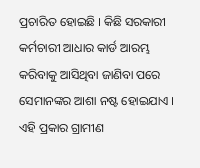ପ୍ରଚାରିତ ହୋଇଛି । କିଛି ସରକାରୀ କର୍ମଚାରୀ ଆଧାର କାର୍ଡ ଆରମ୍ଭ କରିବାକୁ ଆସିଥିବା ଜାଣିବା ପରେ ସେମାନଙ୍କର ଆଶା ନଷ୍ଟ ହୋଇଯାଏ । ଏହି ପ୍ରକାର ଗ୍ରାମୀଣ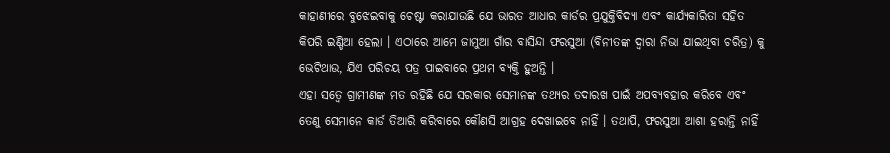କାହାଣୀରେ ବୁଝେଇବାକୁ ଚେଷ୍ଟା କରାଯାଉଛି ଯେ ଭାରତ ଆଧାର କାର୍ଡର ପ୍ରଯୁକ୍ତିବିଦ୍ୟା ଏବଂ କାର୍ଯ୍ୟକାରିତା ସହିତ କିପରି ଇଣ୍ଡିଆ ହେଲା । ଏଠାରେ ଆମେ ଜାମୁଆ ଗାଁର ବାସିନ୍ଦା ଫରସୁଆ (ବିନୀତଙ୍କ ଦ୍ୱାରା ନିଭା ଯାଇଥିବା ଚରିତ୍ର) କୁ ଭେଟିଥାଉ, ଯିଏ ପରିଚୟ ପତ୍ର ପାଇବାରେ ପ୍ରଥମ ବ୍ୟକ୍ତି ହୁଅନ୍ତି ।
ଏହା ସତ୍ୱେ ଗ୍ରାମୀଣଙ୍କ ମତ ରହିଛି ଯେ ସରକାର ସେମାନଙ୍କ ତଥ୍ୟର ତଦାରଖ ପାଇଁ ଅପବ୍ୟବହାର କରିବେ ଏବଂ ତେଣୁ ସେମାନେ କାର୍ଡ ତିଆରି କରିବାରେ କୌଣସି ଆଗ୍ରହ ଦେଖାଇବେ ନାହିଁ । ତଥାପି, ଫରସୁଆ ଆଶା ହରାନ୍ତି ନାହିଁ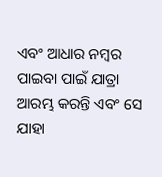ଏବଂ ଆଧାର ନମ୍ବର ପାଇବା ପାଇଁ ଯାତ୍ରା ଆରମ୍ଭ କରନ୍ତି ଏବଂ ସେ ଯାହା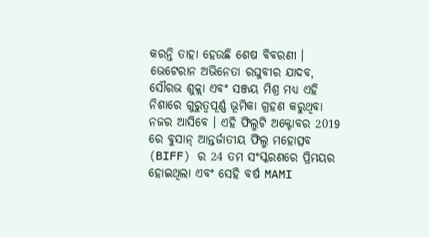କରନ୍ତି ତାହା ହେଉଛି ଶେଷ ବିବରଣୀ । ଭେଟେରାନ ଅଭିନେତା ରଘୁବୀର ଯାଦବ, ସୌରଭ ଶୁକ୍ଲା ଏବଂ ସଞ୍ଜୟ ମିଶ୍ର ମଧ୍ୟ ଏହି ନିଶାରେ ଗୁରୁତ୍ୱପୂର୍ଣ୍ଣ ଭୂମିକା ଗ୍ରହଣ କରୁଥିବା ନଜର ଆସିବେ । ଏହି ଫିଲ୍ମଟି ଅକ୍ଟୋବର 2019 ରେ ବୁସାନ୍ ଆନ୍ତର୍ଜାତୀୟ ଫିଲ୍ମ ମହୋତ୍ସବ (BIFF) ର 24 ତମ ସଂସ୍କରଣରେ ପ୍ରିମୟର ହୋଇଥିଲା ଏବଂ ସେହି ବର୍ଷ MAMI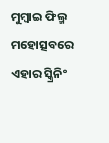ମୁମ୍ବାଇ ଫିଲ୍ମ ମହୋତ୍ସବରେ ଏହାର ସ୍କ୍ରିନିଂ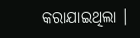କରାଯାଇଥିଲା ।